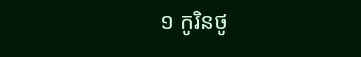១ កូរិនថូ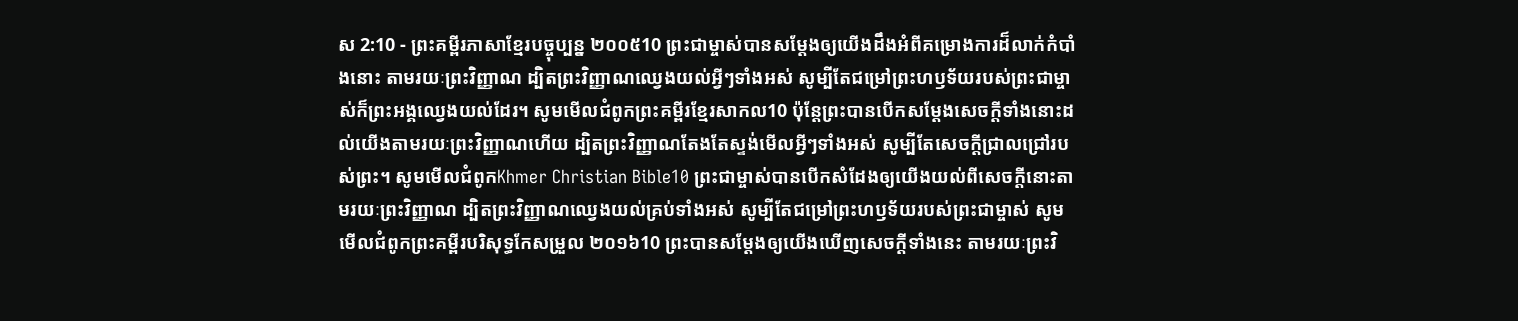ស 2:10 - ព្រះគម្ពីរភាសាខ្មែរបច្ចុប្បន្ន ២០០៥10 ព្រះជាម្ចាស់បានសម្តែងឲ្យយើងដឹងអំពីគម្រោងការដ៏លាក់កំបាំងនោះ តាមរយៈព្រះវិញ្ញាណ ដ្បិតព្រះវិញ្ញាណឈ្វេងយល់អ្វីៗទាំងអស់ សូម្បីតែជម្រៅព្រះហឫទ័យរបស់ព្រះជាម្ចាស់ក៏ព្រះអង្គឈ្វេងយល់ដែរ។ សូមមើលជំពូកព្រះគម្ពីរខ្មែរសាកល10 ប៉ុន្តែព្រះបានបើកសម្ដែងសេចក្ដីទាំងនោះដល់យើងតាមរយៈព្រះវិញ្ញាណហើយ ដ្បិតព្រះវិញ្ញាណតែងតែស្ទង់មើលអ្វីៗទាំងអស់ សូម្បីតែសេចក្ដីជ្រាលជ្រៅរបស់ព្រះ។ សូមមើលជំពូកKhmer Christian Bible10 ព្រះជាម្ចាស់បានបើកសំដែងឲ្យយើងយល់ពីសេចក្ដីនោះតាមរយៈព្រះវិញ្ញាណ ដ្បិតព្រះវិញ្ញាណឈ្វេងយល់គ្រប់ទាំងអស់ សូម្បីតែជម្រៅព្រះហឫទ័យរបស់ព្រះជាម្ចាស់ សូមមើលជំពូកព្រះគម្ពីរបរិសុទ្ធកែសម្រួល ២០១៦10 ព្រះបានសម្ដែងឲ្យយើងឃើញសេចក្តីទាំងនេះ តាមរយៈព្រះវិ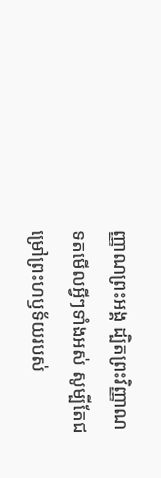ញ្ញាណព្រះអង្គ ដ្បិតព្រះវិញ្ញាណទតមើលអ្វីៗទាំងអស់ សូម្បីតែជម្រៅព្រះហឫទ័យរបស់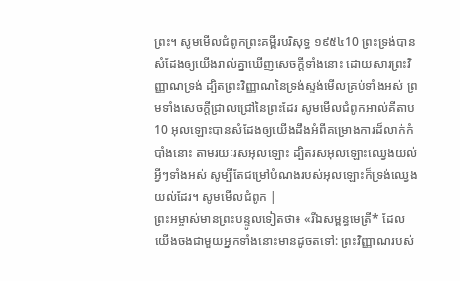ព្រះ។ សូមមើលជំពូកព្រះគម្ពីរបរិសុទ្ធ ១៩៥៤10 ព្រះទ្រង់បានសំដែងឲ្យយើងរាល់គ្នាឃើញសេចក្ដីទាំងនោះ ដោយសារព្រះវិញ្ញាណទ្រង់ ដ្បិតព្រះវិញ្ញាណនៃទ្រង់ស្ទង់មើលគ្រប់ទាំងអស់ ព្រមទាំងសេចក្ដីជ្រាលជ្រៅនៃព្រះដែរ សូមមើលជំពូកអាល់គីតាប10 អុលឡោះបានសំដែងឲ្យយើងដឹងអំពីគម្រោងការដ៏លាក់កំបាំងនោះ តាមរយៈរសអុលឡោះ ដ្បិតរសអុលឡោះឈ្វេងយល់អ្វីៗទាំងអស់ សូម្បីតែជម្រៅបំណងរបស់អុលឡោះក៏ទ្រង់ឈ្វេងយល់ដែរ។ សូមមើលជំពូក |
ព្រះអម្ចាស់មានព្រះបន្ទូលទៀតថា៖ «រីឯសម្ពន្ធមេត្រី* ដែលយើងចងជាមួយអ្នកទាំងនោះមានដូចតទៅ: ព្រះវិញ្ញាណរបស់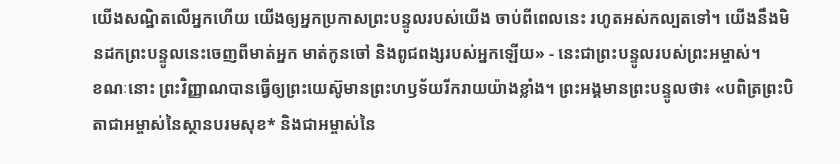យើងសណ្ឋិតលើអ្នកហើយ យើងឲ្យអ្នកប្រកាសព្រះបន្ទូលរបស់យើង ចាប់ពីពេលនេះ រហូតអស់កល្បតទៅ។ យើងនឹងមិនដកព្រះបន្ទូលនេះចេញពីមាត់អ្នក មាត់កូនចៅ និងពូជពង្សរបស់អ្នកឡើយ» - នេះជាព្រះបន្ទូលរបស់ព្រះអម្ចាស់។
ខណៈនោះ ព្រះវិញ្ញាណបានធ្វើឲ្យព្រះយេស៊ូមានព្រះហឫទ័យរីករាយយ៉ាងខ្លាំង។ ព្រះអង្គមានព្រះបន្ទូលថា៖ «បពិត្រព្រះបិតាជាអម្ចាស់នៃស្ថានបរមសុខ* និងជាអម្ចាស់នៃ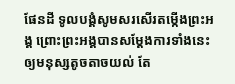ផែនដី ទូលបង្គំសូមសរសើរតម្កើងព្រះអង្គ ព្រោះព្រះអង្គបានសម្តែងការទាំងនេះឲ្យមនុស្សតូចតាចយល់ តែ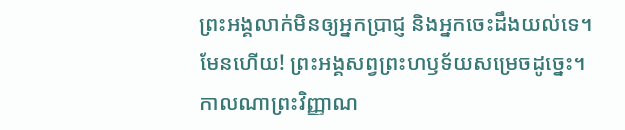ព្រះអង្គលាក់មិនឲ្យអ្នកប្រាជ្ញ និងអ្នកចេះដឹងយល់ទេ។ មែនហើយ! ព្រះអង្គសព្វព្រះហឫទ័យសម្រេចដូច្នេះ។
កាលណាព្រះវិញ្ញាណ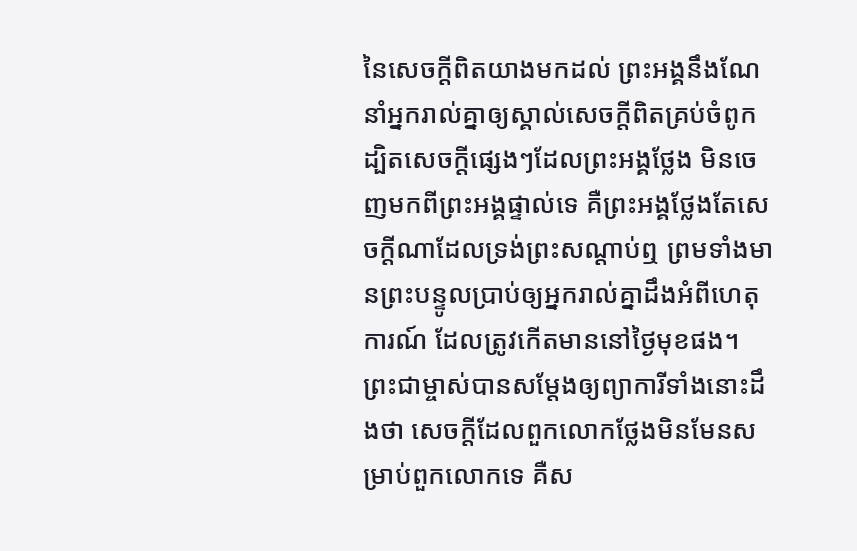នៃសេចក្ដីពិតយាងមកដល់ ព្រះអង្គនឹងណែនាំអ្នករាល់គ្នាឲ្យស្គាល់សេចក្ដីពិតគ្រប់ចំពូក ដ្បិតសេចក្ដីផ្សេងៗដែលព្រះអង្គថ្លែង មិនចេញមកពីព្រះអង្គផ្ទាល់ទេ គឺព្រះអង្គថ្លែងតែសេចក្ដីណាដែលទ្រង់ព្រះសណ្ដាប់ឮ ព្រមទាំងមានព្រះបន្ទូលប្រាប់ឲ្យអ្នករាល់គ្នាដឹងអំពីហេតុការណ៍ ដែលត្រូវកើតមាននៅថ្ងៃមុខផង។
ព្រះជាម្ចាស់បានសម្តែងឲ្យព្យាការីទាំងនោះដឹងថា សេចក្ដីដែលពួកលោកថ្លែងមិនមែនសម្រាប់ពួកលោកទេ គឺស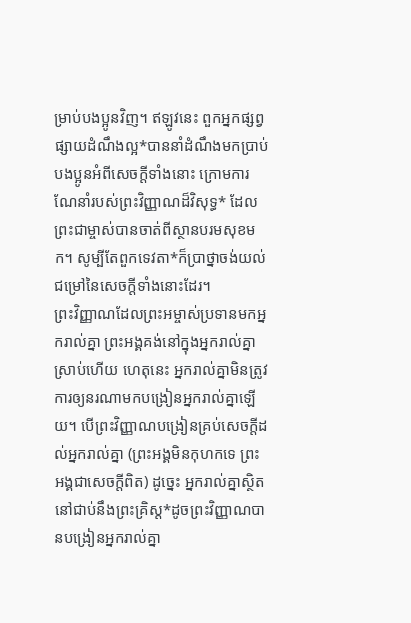ម្រាប់បងប្អូនវិញ។ ឥឡូវនេះ ពួកអ្នកផ្សព្វផ្សាយដំណឹងល្អ*បាននាំដំណឹងមកប្រាប់បងប្អូនអំពីសេចក្ដីទាំងនោះ ក្រោមការណែនាំរបស់ព្រះវិញ្ញាណដ៏វិសុទ្ធ* ដែលព្រះជាម្ចាស់បានចាត់ពីស្ថានបរមសុខមក។ សូម្បីតែពួកទេវតា*ក៏ប្រាថ្នាចង់យល់ជម្រៅនៃសេចក្ដីទាំងនោះដែរ។
ព្រះវិញ្ញាណដែលព្រះអម្ចាស់ប្រទានមកអ្នករាល់គ្នា ព្រះអង្គគង់នៅក្នុងអ្នករាល់គ្នាស្រាប់ហើយ ហេតុនេះ អ្នករាល់គ្នាមិនត្រូវការឲ្យនរណាមកបង្រៀនអ្នករាល់គ្នាឡើយ។ បើព្រះវិញ្ញាណបង្រៀនគ្រប់សេចក្ដីដល់អ្នករាល់គ្នា (ព្រះអង្គមិនកុហកទេ ព្រះអង្គជាសេចក្ដីពិត) ដូច្នេះ អ្នករាល់គ្នាស្ថិតនៅជាប់នឹងព្រះគ្រិស្ត*ដូចព្រះវិញ្ញាណបានបង្រៀនអ្នករាល់គ្នា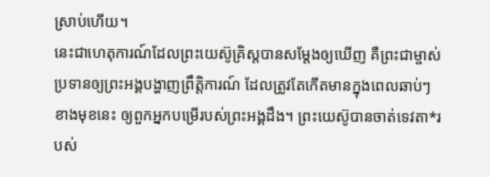ស្រាប់ហើយ។
នេះជាហេតុការណ៍ដែលព្រះយេស៊ូគ្រិស្តបានសម្តែងឲ្យឃើញ គឺព្រះជាម្ចាស់ប្រទានឲ្យព្រះអង្គបង្ហាញព្រឹត្តិការណ៍ ដែលត្រូវតែកើតមានក្នុងពេលឆាប់ៗខាងមុខនេះ ឲ្យពួកអ្នកបម្រើរបស់ព្រះអង្គដឹង។ ព្រះយេស៊ូបានចាត់ទេវតា*របស់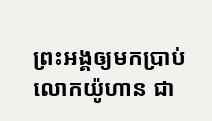ព្រះអង្គឲ្យមកប្រាប់លោកយ៉ូហាន ជា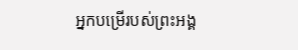អ្នកបម្រើរបស់ព្រះអង្គ